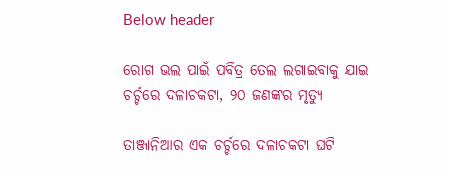Below header

ରୋଗ ଭଲ ପାଇଁ ପବିତ୍ର ତେଲ ଲଗାଇବାକୁ ଯାଇ ଚର୍ଚ୍ଚରେ ଦଳାଚକଟା, ୨୦ ଜଣଙ୍କର ମୃତ୍ୟୁ

ତାଞ୍ଜାନିଆର ଏକ ଚର୍ଚ୍ଚରେ ଦଳାଚକଟା ଘଟି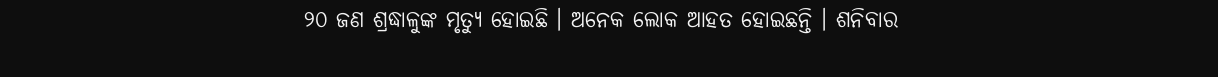୨୦ ଜଣ ଶ୍ରଦ୍ଧାଳୁଙ୍କ ମୃତ୍ୟୁ ହୋଇଛି । ଅନେକ ଲୋକ ଆହତ ହୋଇଛନ୍ତି । ଶନିବାର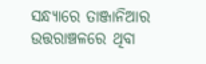ସନ୍ଧ୍ୟାରେ ତାଞ୍ଜାନିଆର ଉତ୍ତରାଞ୍ଚଳରେ ଥିବା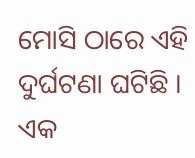ମୋସି ଠାରେ ଏହି ଦୁର୍ଘଟଣା ଘଟିଛି । ଏକ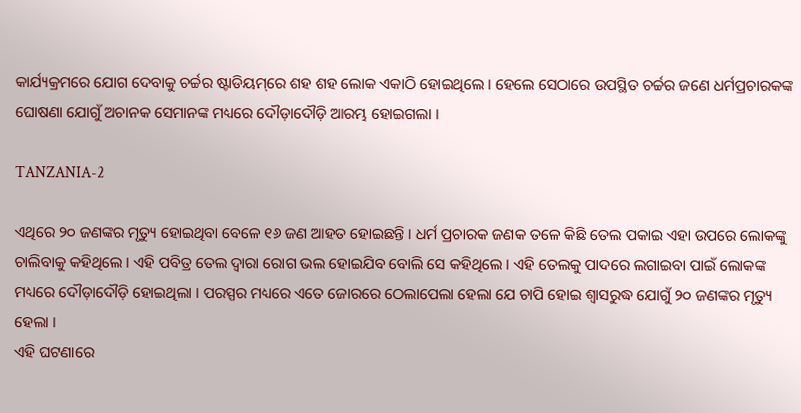କାର୍ଯ୍ୟକ୍ରମରେ ଯୋଗ ଦେବାକୁ ଚର୍ଚ୍ଚର ଷ୍ଟାଡିୟମ୍‌ରେ ଶହ ଶହ ଲୋକ ଏକାଠି ହୋଇଥିଲେ । ହେଲେ ସେଠାରେ ଉପସ୍ଥିତ ଚର୍ଚ୍ଚର ଜଣେ ଧର୍ମପ୍ରଚାରକଙ୍କ ଘୋଷଣା ଯୋଗୁଁ ଅଚାନକ ସେମାନଙ୍କ ମଧ୍ୟରେ ଦୌଡ଼ାଦୌଡ଼ି ଆରମ୍ଭ ହୋଇଗଲା ।

TANZANIA-2

ଏଥିରେ ୨୦ ଜଣଙ୍କର ମୃତ୍ୟୁ ହୋଇଥିବା ବେଳେ ୧୬ ଜଣ ଆହତ ହୋଇଛନ୍ତି । ଧର୍ମ ପ୍ରଚାରକ ଜଣକ ତଳେ କିଛି ତେଲ ପକାଇ ଏହା ଉପରେ ଲୋକଙ୍କୁ ଚାଲିବାକୁ କହିଥିଲେ । ଏହି ପବିତ୍ର ତେଲ ଦ୍ୱାରା ରୋଗ ଭଲ ହୋଇଯିବ ବୋଲି ସେ କହିଥିଲେ । ଏହି ତେଲକୁ ପାଦରେ ଲଗାଇବା ପାଇଁ ଲୋକଙ୍କ ମଧ୍ୟରେ ଦୌଡ଼ାଦୌଡ଼ି ହୋଇଥିଲା । ପରସ୍ପର ମଧ୍ୟରେ ଏତେ ଜୋରରେ ଠେଲାପେଲା ହେଲା ଯେ ଚାପି ହୋଇ ଶ୍ୱାସରୁଦ୍ଧ ଯୋଗୁଁ ୨୦ ଜଣଙ୍କର ମୃତ୍ୟୁ ହେଲା ।
ଏହି ଘଟଣାରେ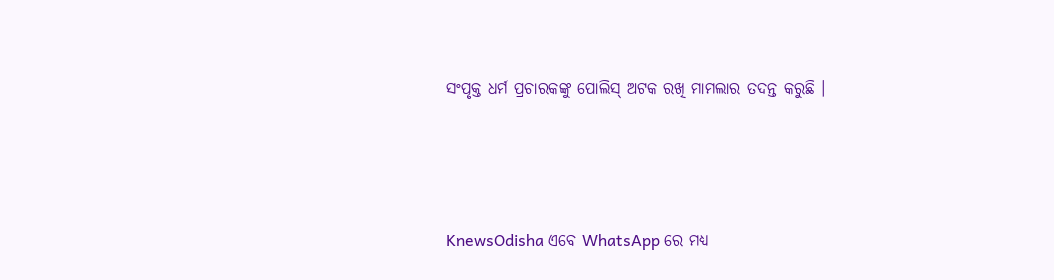ସଂପୃକ୍ତ ଧର୍ମ ପ୍ରଚାରକଙ୍କୁ ପୋଲିସ୍‌ ଅଟକ ରଖି ମାମଲାର ତଦନ୍ତ କରୁଛି ।




KnewsOdisha ଏବେ WhatsApp ରେ ମଧ୍ୟ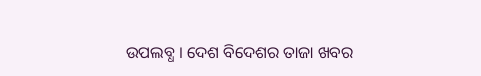ଉପଲବ୍ଧ । ଦେଶ ବିଦେଶର ତାଜା ଖବର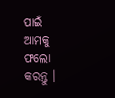ପାଇଁ ଆମକୁ ଫଲୋ କରନ୍ତୁ ।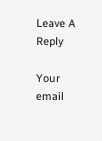Leave A Reply

Your email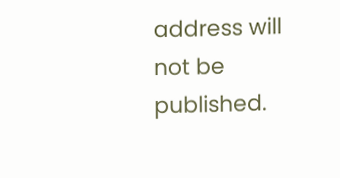address will not be published.